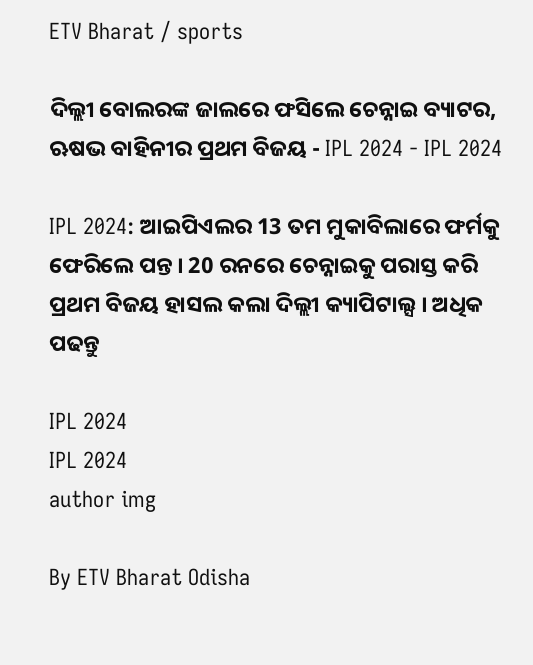ETV Bharat / sports

ଦିଲ୍ଲୀ ବୋଲରଙ୍କ ଜାଲରେ ଫସିଲେ ଚେନ୍ନାଇ ବ୍ୟାଟର, ଋଷଭ ବାହିନୀର ପ୍ରଥମ ବିଜୟ - IPL 2024 - IPL 2024

IPL 2024: ଆଇପିଏଲର 13 ତମ ମୁକାବିଲାରେ ଫର୍ମକୁ ଫେରିଲେ ପନ୍ତ । 20 ରନରେ ଚେନ୍ନାଇକୁ ପରାସ୍ତ କରି ପ୍ରଥମ ବିଜୟ ହାସଲ କଲା ଦିଲ୍ଲୀ କ୍ୟାପିଟାଲ୍ସ । ଅଧିକ ପଢନ୍ତୁ

IPL 2024
IPL 2024
author img

By ETV Bharat Odisha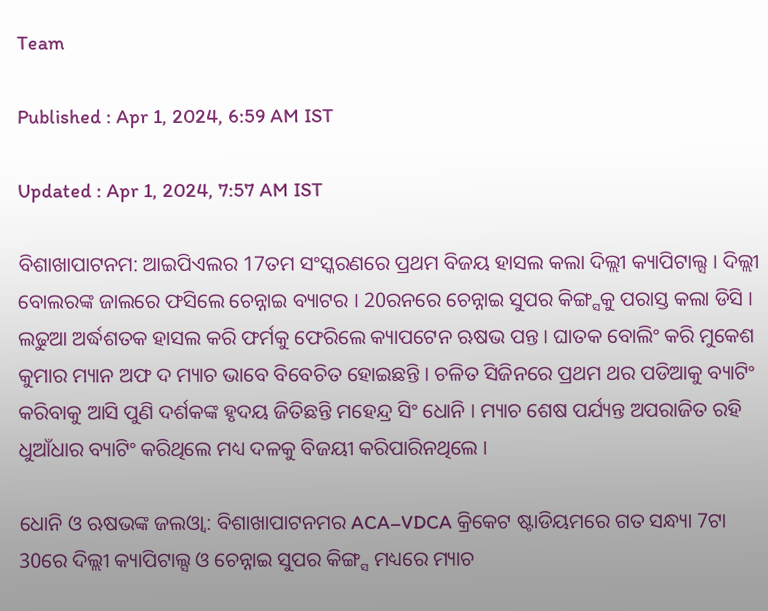Team

Published : Apr 1, 2024, 6:59 AM IST

Updated : Apr 1, 2024, 7:57 AM IST

ବିଶାଖାପାଟନମ: ଆଇପିଏଲର 17ତମ ସଂସ୍କରଣରେ ପ୍ରଥମ ବିଜୟ ହାସଲ କଲା ଦିଲ୍ଲୀ କ୍ୟାପିଟାଲ୍ସ । ଦିଲ୍ଲୀ ବୋଲରଙ୍କ ଜାଲରେ ଫସିଲେ ଚେନ୍ନାଇ ବ୍ୟାଟର । 20ରନରେ ଚେନ୍ନାଇ ସୁପର କିଙ୍ଗ୍ସକୁ ପରାସ୍ତ କଲା ଡିସି । ଲଢୁଆ ଅର୍ଦ୍ଧଶତକ ହାସଲ କରି ଫର୍ମକୁ ଫେରିଲେ କ୍ୟାପଟେନ ଋଷଭ ପନ୍ତ । ଘାତକ ବୋଲିଂ କରି ମୁକେଶ କୁମାର ମ୍ୟାନ ଅଫ ଦ ମ୍ୟାଚ ଭାବେ ବିବେଚିତ ହୋଇଛନ୍ତି । ଚଳିତ ସିଜିନରେ ପ୍ରଥମ ଥର ପଡିଆକୁ ବ୍ୟାଟିଂ କରିବାକୁ ଆସି ପୁଣି ଦର୍ଶକଙ୍କ ହୃଦୟ ଜିତିଛନ୍ତି ମହେନ୍ଦ୍ର ସିଂ ଧୋନି । ମ୍ୟାଚ ଶେଷ ପର୍ଯ୍ୟନ୍ତ ଅପରାଜିତ ରହି ଧୁଆଁଧାର ବ୍ୟାଟିଂ କରିଥିଲେ ମଧ୍ୟ ଦଳକୁ ବିଜୟୀ କରିପାରିନଥିଲେ ।

ଧୋନି ଓ ଋଷଭଙ୍କ ଜଲଓ୍ବା: ବିଶାଖାପାଟନମର ACA–VDCA କ୍ରିକେଟ ଷ୍ଟାଡିୟମରେ ଗତ ସନ୍ଧ୍ୟା 7ଟା 30ରେ ଦିଲ୍ଲୀ କ୍ୟାପିଟାଲ୍ସ ଓ ଚେନ୍ନାଇ ସୁପର କିଙ୍ଗ୍ସ ମଧ୍ୟରେ ମ୍ୟାଚ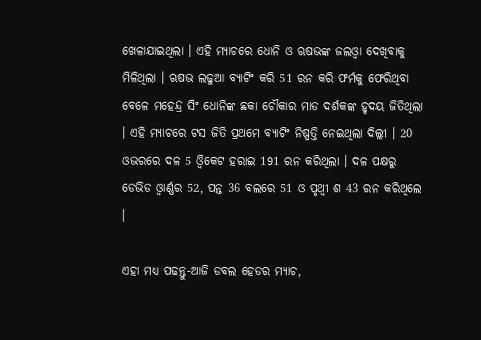ଖେଳାଯାଇଥିଲା । ଏହି ମ୍ୟାଚରେ ଧୋନି ଓ ଋଷଭଙ୍କ ଜଲଓ୍ବା ଦେଖିବାକୁ ମିଳିଥିଲା । ଋଷଭ ଲଢୁଆ ବ୍ୟାଟିଂ କରି 51 ରନ କରି ଫର୍ମକୁ ଫେରିଥିବା ବେଳେ ମହେନ୍ଦ୍ର ସିଂ ଧୋନିଙ୍କ ଛକା ଚୌକାର ମାଡ ଦର୍ଶକଙ୍କ ହୃଦୟ ଜିତିଥିଲା । ଏହି ମ୍ୟାଚରେ ଟସ ଜିତି ପ୍ରଥମେ ବ୍ୟାଟିଂ ନିଷ୍ପତ୍ତି ନେଇଥିଲା ଦିଲ୍ଲୀ । 20 ଓଭରରେ ଦଳ 5 ଓ୍ବିକେଟ ହରାଇ 191 ରନ କରିଥିଲା । ଦଳ ପକ୍ଷରୁ ଡେଭିଡ ଓ୍ବାର୍ଣ୍ଣର 52, ପନ୍ତ 36 ବଲରେ 51 ଓ ପୃଥ୍ବୀ ଶ 43 ରନ କରିଥିଲେ ।

ଏହା ମଧ୍ୟ ପଢନ୍ତୁ-ଆଜି ଡବଲ ହେଡର ମ୍ୟାଚ,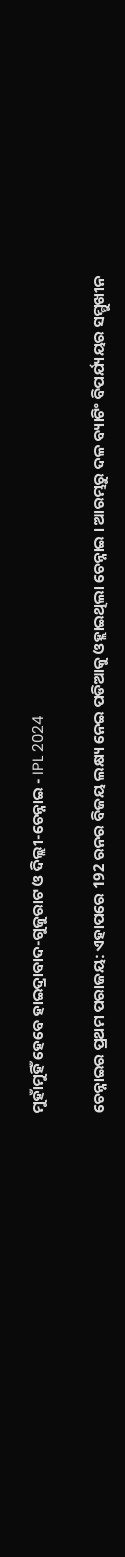ମୁହାଁମୁହିଁ ହେବେ ହାଇଦ୍ରାବାଦ-ଗୁଜୁରାଟ ଓ ଦିଲ୍ଲୀ-ଚେନ୍ନାଇ - IPL 2024

ଚେନ୍ନାଇର ପ୍ରଥମ ପରାଜୟ: ଏହାପରେ 192 ରନର ବିଜୟ ଲକ୍ଷ୍ୟ ନେଇ ପଡିଆକୁ ଓହ୍ଲାଇଥିଲା ଚେନ୍ନାଇ । ଆରମ୍ଭରୁ ଦଳ ବ୍ୟାଟିଂ ବିପର୍ଯ୍ୟୟର ସମ୍ମୁଖୀନ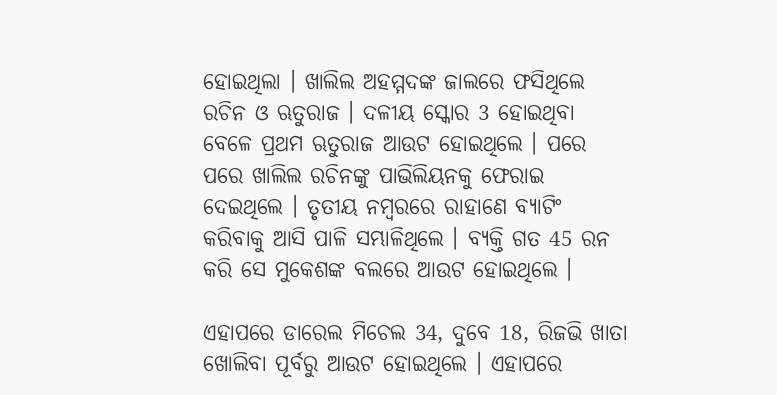ହୋଇଥିଲା । ଖାଲିଲ ଅହମ୍ମଦଙ୍କ ଜାଲରେ ଫସିଥିଲେ ରଚିନ ଓ ଋତୁରାଜ । ଦଳୀୟ ସ୍କୋର 3 ହୋଇଥିବା ବେଳେ ପ୍ରଥମ ଋତୁରାଜ ଆଉଟ ହୋଇଥିଲେ । ପରେ ପରେ ଖାଲିଲ ରଚିନଙ୍କୁ ପାଭିଲିୟନକୁ ଫେରାଇ ଦେଇଥିଲେ । ତୃତୀୟ ନମ୍ବରରେ ରାହାଣେ ବ୍ୟାଟିଂ କରିବାକୁ ଆସି ପାଳି ସମ୍ଭାଳିଥିଲେ । ବ୍ୟକ୍ତି ଗତ 45 ରନ କରି ସେ ମୁକେଶଙ୍କ ବଲରେ ଆଉଟ ହୋଇଥିଲେ ।

ଏହାପରେ ଡାରେଲ ମିଚେଲ 34, ଦୁବେ 18, ରିଜଭି ଖାତା ଖୋଲିବା ପୂର୍ବରୁ ଆଉଟ ହୋଇଥିଲେ । ଏହାପରେ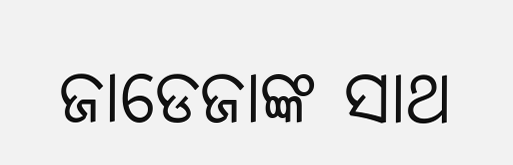ଜାଡେଜାଙ୍କ ସାଥ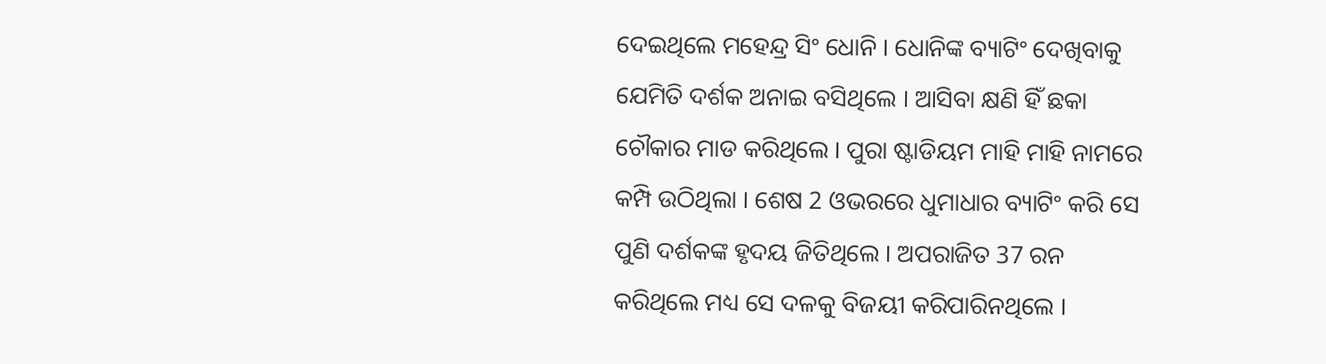ଦେଇଥିଲେ ମହେନ୍ଦ୍ର ସିଂ ଧୋନି । ଧୋନିଙ୍କ ବ୍ୟାଟିଂ ଦେଖିବାକୁ ଯେମିତି ଦର୍ଶକ ଅନାଇ ବସିଥିଲେ । ଆସିବା କ୍ଷଣି ହିଁ ଛକା ଚୌକାର ମାଡ କରିଥିଲେ । ପୁରା ଷ୍ଟାଡିୟମ ମାହି ମାହି ନାମରେ କମ୍ପି ଉଠିଥିଲା । ଶେଷ 2 ଓଭରରେ ଧୁମାଧାର ବ୍ୟାଟିଂ କରି ସେ ପୁଣି ଦର୍ଶକଙ୍କ ହୃଦୟ ଜିତିଥିଲେ । ଅପରାଜିତ 37 ରନ କରିଥିଲେ ମଧ୍ୟ ସେ ଦଳକୁ ବିଜୟୀ କରିପାରିନଥିଲେ ।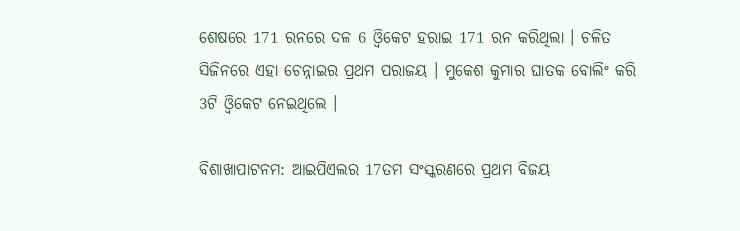ଶେଷରେ 171 ରନରେ ଦଳ 6 ଓ୍ବିକେଟ ହରାଇ 171 ରନ କରିଥିଲା । ଚଳିତ ସିଜିନରେ ଏହା ଚେନ୍ନାଇର ପ୍ରଥମ ପରାଜୟ । ମୁକେଶ କୁମାର ଘାତକ ବୋଲିଂ କରି 3ଟି ଓ୍ବିକେଟ ନେଇଥିଲେ ।

ବିଶାଖାପାଟନମ: ଆଇପିଏଲର 17ତମ ସଂସ୍କରଣରେ ପ୍ରଥମ ବିଜୟ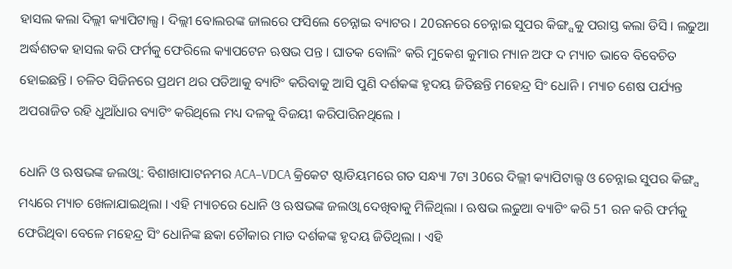ହାସଲ କଲା ଦିଲ୍ଲୀ କ୍ୟାପିଟାଲ୍ସ । ଦିଲ୍ଲୀ ବୋଲରଙ୍କ ଜାଲରେ ଫସିଲେ ଚେନ୍ନାଇ ବ୍ୟାଟର । 20ରନରେ ଚେନ୍ନାଇ ସୁପର କିଙ୍ଗ୍ସକୁ ପରାସ୍ତ କଲା ଡିସି । ଲଢୁଆ ଅର୍ଦ୍ଧଶତକ ହାସଲ କରି ଫର୍ମକୁ ଫେରିଲେ କ୍ୟାପଟେନ ଋଷଭ ପନ୍ତ । ଘାତକ ବୋଲିଂ କରି ମୁକେଶ କୁମାର ମ୍ୟାନ ଅଫ ଦ ମ୍ୟାଚ ଭାବେ ବିବେଚିତ ହୋଇଛନ୍ତି । ଚଳିତ ସିଜିନରେ ପ୍ରଥମ ଥର ପଡିଆକୁ ବ୍ୟାଟିଂ କରିବାକୁ ଆସି ପୁଣି ଦର୍ଶକଙ୍କ ହୃଦୟ ଜିତିଛନ୍ତି ମହେନ୍ଦ୍ର ସିଂ ଧୋନି । ମ୍ୟାଚ ଶେଷ ପର୍ଯ୍ୟନ୍ତ ଅପରାଜିତ ରହି ଧୁଆଁଧାର ବ୍ୟାଟିଂ କରିଥିଲେ ମଧ୍ୟ ଦଳକୁ ବିଜୟୀ କରିପାରିନଥିଲେ ।

ଧୋନି ଓ ଋଷଭଙ୍କ ଜଲଓ୍ବା: ବିଶାଖାପାଟନମର ACA–VDCA କ୍ରିକେଟ ଷ୍ଟାଡିୟମରେ ଗତ ସନ୍ଧ୍ୟା 7ଟା 30ରେ ଦିଲ୍ଲୀ କ୍ୟାପିଟାଲ୍ସ ଓ ଚେନ୍ନାଇ ସୁପର କିଙ୍ଗ୍ସ ମଧ୍ୟରେ ମ୍ୟାଚ ଖେଳାଯାଇଥିଲା । ଏହି ମ୍ୟାଚରେ ଧୋନି ଓ ଋଷଭଙ୍କ ଜଲଓ୍ବା ଦେଖିବାକୁ ମିଳିଥିଲା । ଋଷଭ ଲଢୁଆ ବ୍ୟାଟିଂ କରି 51 ରନ କରି ଫର୍ମକୁ ଫେରିଥିବା ବେଳେ ମହେନ୍ଦ୍ର ସିଂ ଧୋନିଙ୍କ ଛକା ଚୌକାର ମାଡ ଦର୍ଶକଙ୍କ ହୃଦୟ ଜିତିଥିଲା । ଏହି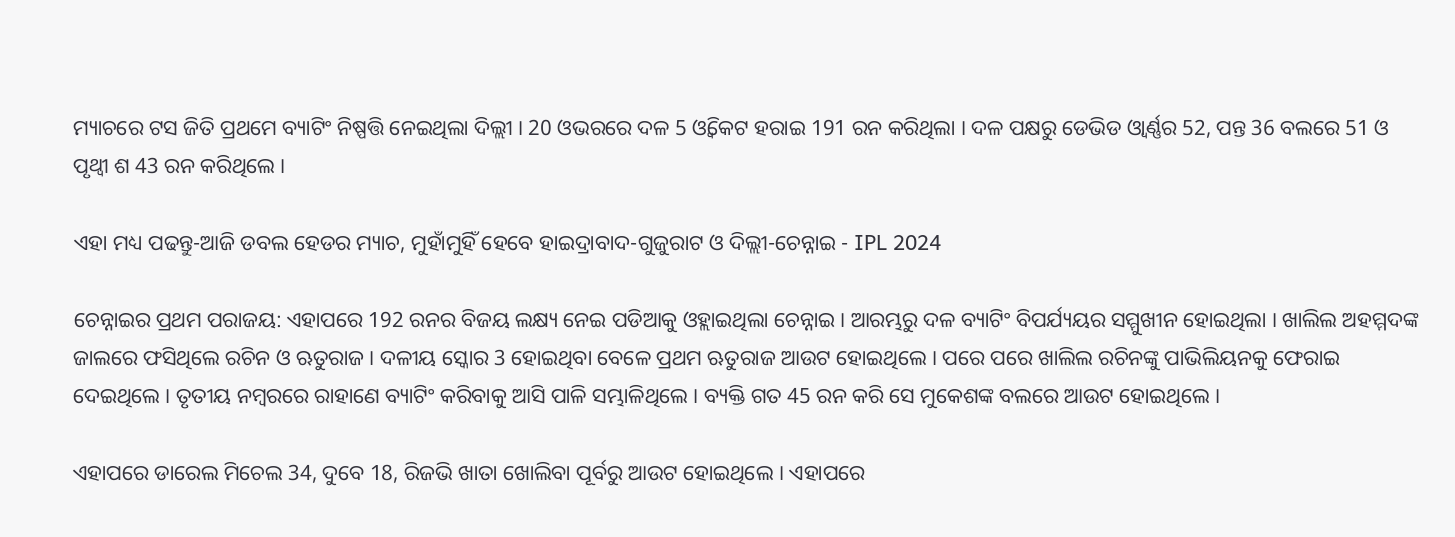ମ୍ୟାଚରେ ଟସ ଜିତି ପ୍ରଥମେ ବ୍ୟାଟିଂ ନିଷ୍ପତ୍ତି ନେଇଥିଲା ଦିଲ୍ଲୀ । 20 ଓଭରରେ ଦଳ 5 ଓ୍ବିକେଟ ହରାଇ 191 ରନ କରିଥିଲା । ଦଳ ପକ୍ଷରୁ ଡେଭିଡ ଓ୍ବାର୍ଣ୍ଣର 52, ପନ୍ତ 36 ବଲରେ 51 ଓ ପୃଥ୍ବୀ ଶ 43 ରନ କରିଥିଲେ ।

ଏହା ମଧ୍ୟ ପଢନ୍ତୁ-ଆଜି ଡବଲ ହେଡର ମ୍ୟାଚ, ମୁହାଁମୁହିଁ ହେବେ ହାଇଦ୍ରାବାଦ-ଗୁଜୁରାଟ ଓ ଦିଲ୍ଲୀ-ଚେନ୍ନାଇ - IPL 2024

ଚେନ୍ନାଇର ପ୍ରଥମ ପରାଜୟ: ଏହାପରେ 192 ରନର ବିଜୟ ଲକ୍ଷ୍ୟ ନେଇ ପଡିଆକୁ ଓହ୍ଲାଇଥିଲା ଚେନ୍ନାଇ । ଆରମ୍ଭରୁ ଦଳ ବ୍ୟାଟିଂ ବିପର୍ଯ୍ୟୟର ସମ୍ମୁଖୀନ ହୋଇଥିଲା । ଖାଲିଲ ଅହମ୍ମଦଙ୍କ ଜାଲରେ ଫସିଥିଲେ ରଚିନ ଓ ଋତୁରାଜ । ଦଳୀୟ ସ୍କୋର 3 ହୋଇଥିବା ବେଳେ ପ୍ରଥମ ଋତୁରାଜ ଆଉଟ ହୋଇଥିଲେ । ପରେ ପରେ ଖାଲିଲ ରଚିନଙ୍କୁ ପାଭିଲିୟନକୁ ଫେରାଇ ଦେଇଥିଲେ । ତୃତୀୟ ନମ୍ବରରେ ରାହାଣେ ବ୍ୟାଟିଂ କରିବାକୁ ଆସି ପାଳି ସମ୍ଭାଳିଥିଲେ । ବ୍ୟକ୍ତି ଗତ 45 ରନ କରି ସେ ମୁକେଶଙ୍କ ବଲରେ ଆଉଟ ହୋଇଥିଲେ ।

ଏହାପରେ ଡାରେଲ ମିଚେଲ 34, ଦୁବେ 18, ରିଜଭି ଖାତା ଖୋଲିବା ପୂର୍ବରୁ ଆଉଟ ହୋଇଥିଲେ । ଏହାପରେ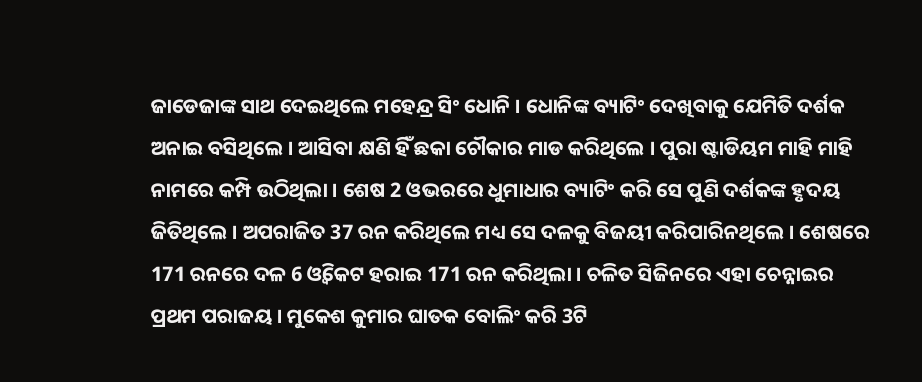ଜାଡେଜାଙ୍କ ସାଥ ଦେଇଥିଲେ ମହେନ୍ଦ୍ର ସିଂ ଧୋନି । ଧୋନିଙ୍କ ବ୍ୟାଟିଂ ଦେଖିବାକୁ ଯେମିତି ଦର୍ଶକ ଅନାଇ ବସିଥିଲେ । ଆସିବା କ୍ଷଣି ହିଁ ଛକା ଚୌକାର ମାଡ କରିଥିଲେ । ପୁରା ଷ୍ଟାଡିୟମ ମାହି ମାହି ନାମରେ କମ୍ପି ଉଠିଥିଲା । ଶେଷ 2 ଓଭରରେ ଧୁମାଧାର ବ୍ୟାଟିଂ କରି ସେ ପୁଣି ଦର୍ଶକଙ୍କ ହୃଦୟ ଜିତିଥିଲେ । ଅପରାଜିତ 37 ରନ କରିଥିଲେ ମଧ୍ୟ ସେ ଦଳକୁ ବିଜୟୀ କରିପାରିନଥିଲେ । ଶେଷରେ 171 ରନରେ ଦଳ 6 ଓ୍ବିକେଟ ହରାଇ 171 ରନ କରିଥିଲା । ଚଳିତ ସିଜିନରେ ଏହା ଚେନ୍ନାଇର ପ୍ରଥମ ପରାଜୟ । ମୁକେଶ କୁମାର ଘାତକ ବୋଲିଂ କରି 3ଟି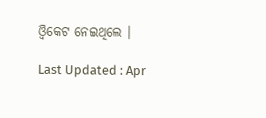ଓ୍ବିକେଟ ନେଇଥିଲେ ।

Last Updated : Apr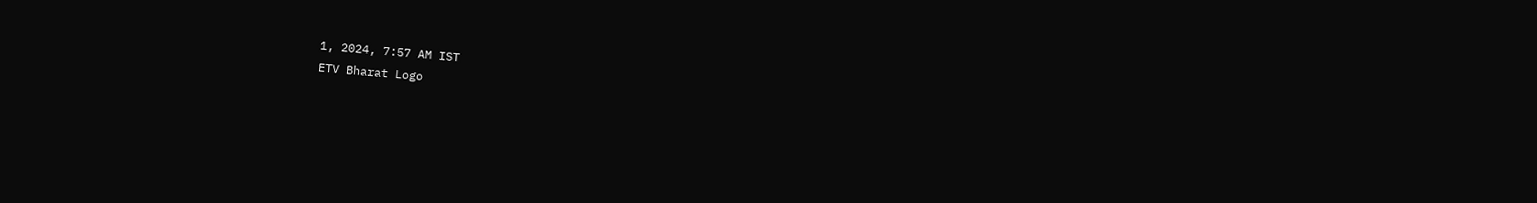1, 2024, 7:57 AM IST
ETV Bharat Logo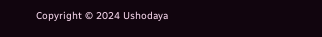Copyright © 2024 Ushodaya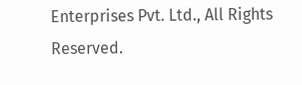Enterprises Pvt. Ltd., All Rights Reserved.